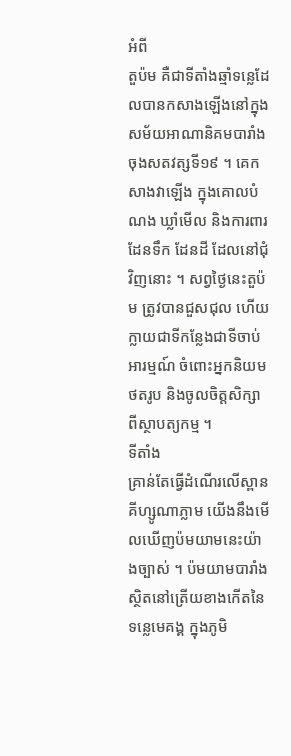អំពី
តួប៉ម គឺជាទីតាំងឆ្មាំទន្លេដែលបានកសាងឡើងនៅក្នុងសម័យអាណានិគមបារាំង ចុងសតវត្សទី១៩ ។ គេកសាងវាឡើង ក្នុងគោលបំណង ឃ្លាំមើល និងការពារដែនទឹក ដែនដី ដែលនៅជុំវិញនោះ ។ សព្វថ្ងៃនេះតួប៉ម ត្រូវបានជួសជុល ហើយក្លាយជាទីកន្លែងជាទីចាប់អារម្មណ៍ ចំពោះអ្នកនិយមថតរូប និងចូលចិត្តសិក្សាពីស្ថាបត្យកម្ម ។
ទីតាំង
គ្រាន់តែធ្វើដំណើរលើស្ពានគីហ្សូណាភ្លាម យើងនឹងមើលឃើញប៉មយាមនេះយ៉ាងច្បាស់ ។ ប៉មយាមបារាំង ស្ថិតនៅត្រើយខាងកើតនៃទន្លេមេគង្គ ក្នុងភូមិ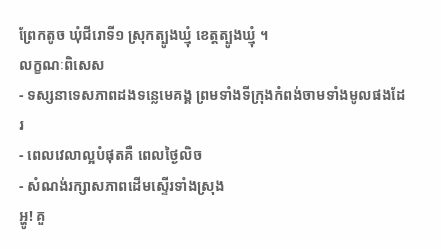ព្រែកតូច ឃុំជីរោទី១ ស្រុកត្បូងឃ្មុំ ខេត្តត្បូងឃ្មុំ ។
លក្ខណៈពិសេស
- ទស្សនាទេសភាពដងទន្លេមេគង្គ ព្រមទាំងទីក្រុងកំពង់ចាមទាំងមូលផងដែរ
- ពេលវេលាល្អបំផុតគឺ ពេលថ្ងៃលិច
- សំណង់រក្សាសភាពដើមស្ទើរទាំងស្រុង
អ្ហូ! គួ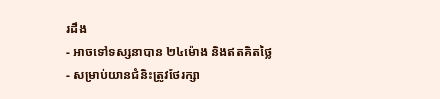រដឹង
- អាចទៅទស្សនាបាន ២៤ម៉ោង និងឥតគិតថ្លៃ
- សម្រាប់យានជំនិះត្រូវថែរក្សា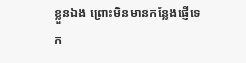ខ្លួនឯង ព្រោះមិនមានកន្លែងផ្ញើទេ
ក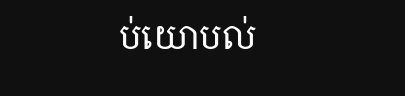ប់យោបល់